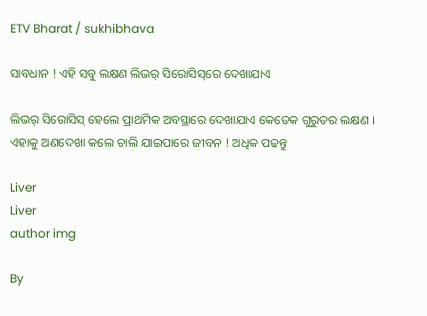ETV Bharat / sukhibhava

ସାବଧାନ ! ଏହି ସବୁ ଲକ୍ଷଣ ଲିଭର୍ ସିରୋସିସ୍‌ରେ ଦେଖାଯାଏ

ଲିଭର୍ ସିରୋସିସ୍ ହେଲେ ପ୍ରାଥମିକ ଅବସ୍ଥାରେ ଦେଖାଯାଏ କେତେକ ଗୁରୁତର ଲକ୍ଷଣ । ଏହାକୁ ଅଣଦେଖା କଲେ ଚାଲି ଯାଇପାରେ ଜୀବନ ! ଅଧିକ ପଢନ୍ତୁ

Liver
Liver
author img

By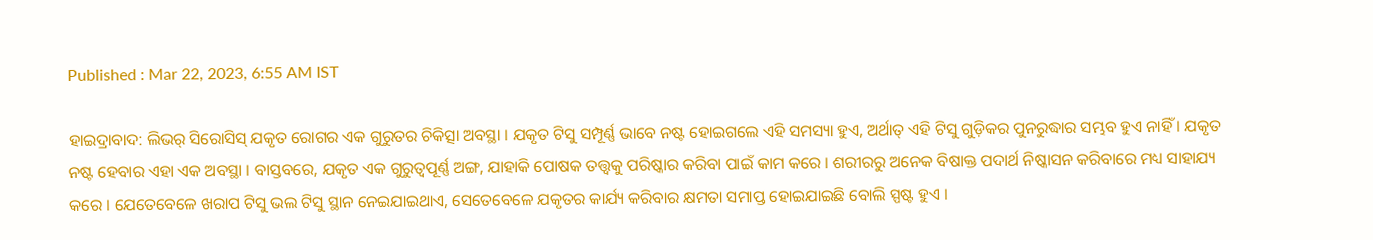Published : Mar 22, 2023, 6:55 AM IST

ହାଇଦ୍ରାବାଦ: ଲିଭର୍ ସିରୋସିସ୍ ଯକୃତ ରୋଗର ଏକ ଗୁରୁତର ଚିକିତ୍ସା ଅବସ୍ଥା । ଯକୃତ ଟିସୁ ସମ୍ପୂର୍ଣ୍ଣ ଭାବେ ନଷ୍ଟ ହୋଇଗଲେ ଏହି ସମସ୍ୟା ହୁଏ, ଅର୍ଥାତ୍ ଏହି ଟିସୁ ଗୁଡ଼ିକର ପୁନରୁଦ୍ଧାର ସମ୍ଭବ ହୁଏ ନାହିଁ । ଯକୃତ ନଷ୍ଟ ହେବାର ଏହା ଏକ ଅବସ୍ଥା । ବାସ୍ତବରେ, ଯକୃତ ଏକ ଗୁରୁତ୍ୱପୂର୍ଣ୍ଣ ଅଙ୍ଗ, ଯାହାକି ପୋଷକ ତତ୍ତ୍ୱକୁ ପରିଷ୍କାର କରିବା ପାଇଁ କାମ କରେ । ଶରୀରରୁ ଅନେକ ବିଷାକ୍ତ ପଦାର୍ଥ ନିଷ୍କାସନ କରିବାରେ ମଧ୍ୟ ସାହାଯ୍ୟ କରେ । ଯେତେବେଳେ ଖରାପ ଟିସୁ ଭଲ ଟିସୁ ସ୍ଥାନ ନେଇଯାଇଥାଏ, ସେତେବେଳେ ଯକୃତର କାର୍ଯ୍ୟ କରିବାର କ୍ଷମତା ସମାପ୍ତ ହୋଇଯାଇଛି ବୋଲି ସ୍ପଷ୍ଟ ହୁଏ ।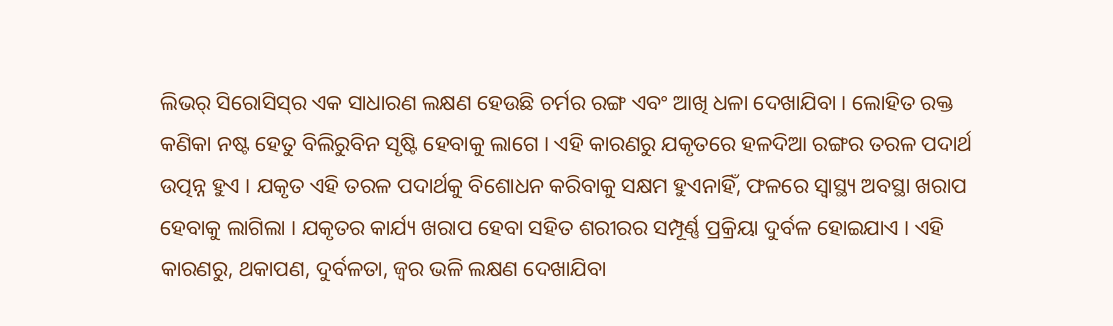ଲିଭର୍ ସିରୋସିସ୍‌ର ଏକ ସାଧାରଣ ଲକ୍ଷଣ ହେଉଛି ଚର୍ମର ରଙ୍ଗ ଏବଂ ଆଖି ଧଳା ଦେଖାଯିବା । ଲୋହିତ ରକ୍ତ କଣିକା ନଷ୍ଟ ହେତୁ ବିଲିରୁବିନ ସୃଷ୍ଟି ହେବାକୁ ଲାଗେ । ଏହି କାରଣରୁ ଯକୃତରେ ହଳଦିଆ ରଙ୍ଗର ତରଳ ପଦାର୍ଥ ଉତ୍ପନ୍ନ ହୁଏ । ଯକୃତ ଏହି ତରଳ ପଦାର୍ଥକୁ ବିଶୋଧନ କରିବାକୁ ସକ୍ଷମ ହୁଏନାହିଁ, ଫଳରେ ସ୍ବାସ୍ଥ୍ୟ ଅବସ୍ଥା ଖରାପ ହେବାକୁ ଲାଗିଲା । ଯକୃତର କାର୍ଯ୍ୟ ଖରାପ ହେବା ସହିତ ଶରୀରର ସମ୍ପୂର୍ଣ୍ଣ ପ୍ରକ୍ରିୟା ଦୁର୍ବଳ ହୋଇଯାଏ । ଏହି କାରଣରୁ, ଥକାପଣ, ଦୁର୍ବଳତା, ଜ୍ୱର ଭଳି ଲକ୍ଷଣ ଦେଖାଯିବା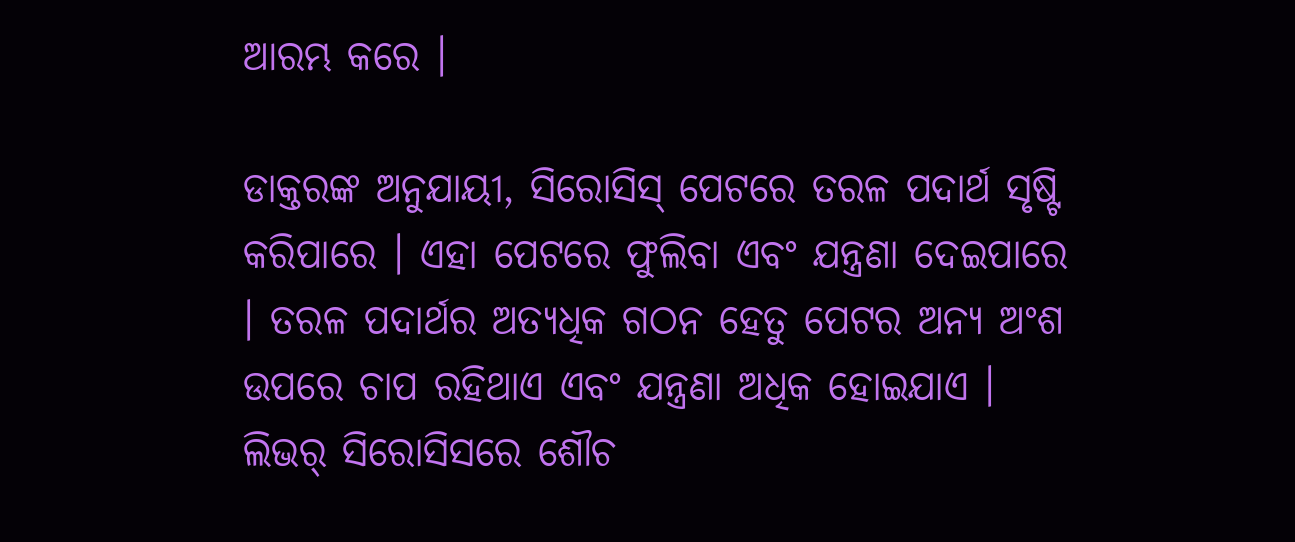ଆରମ୍ଭ କରେ ।

ଡାକ୍ତରଙ୍କ ଅନୁଯାୟୀ, ସିରୋସିସ୍ ପେଟରେ ତରଳ ପଦାର୍ଥ ସୃଷ୍ଟି କରିପାରେ । ଏହା ପେଟରେ ଫୁଲିବା ଏବଂ ଯନ୍ତ୍ରଣା ଦେଇପାରେ । ତରଳ ପଦାର୍ଥର ଅତ୍ୟଧିକ ଗଠନ ହେତୁ ପେଟର ଅନ୍ୟ ଅଂଶ ଉପରେ ଚାପ ରହିଥାଏ ଏବଂ ଯନ୍ତ୍ରଣା ଅଧିକ ହୋଇଯାଏ । ଲିଭର୍ ସିରୋସିସରେ ଶୌଚ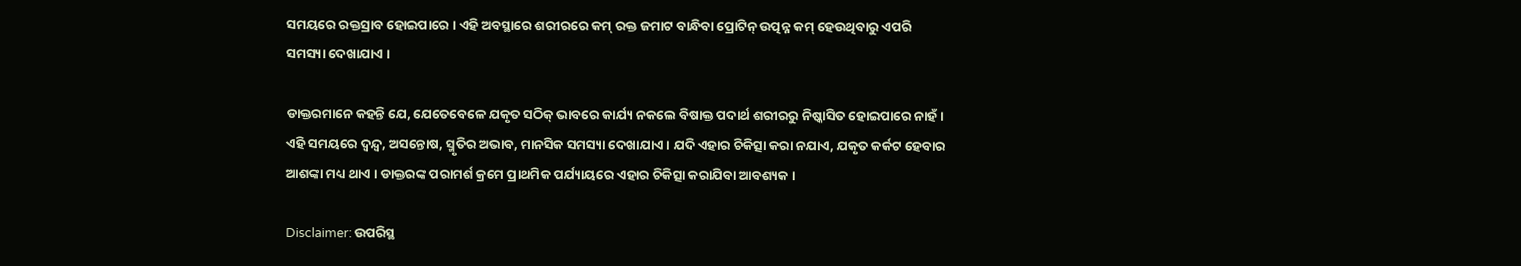ସମୟରେ ରକ୍ତସ୍ରାବ ହୋଇପାରେ । ଏହି ଅବସ୍ଥାରେ ଶରୀରରେ କମ୍ ରକ୍ତ ଜମାଟ ବାନ୍ଧିବା ପ୍ରୋଟିନ୍ ଉତ୍ପନ୍ନ କମ୍ ହେଉଥିବାରୁ ଏପରି ସମସ୍ୟା ଦେଖାଯାଏ ।

ଡାକ୍ତରମାନେ କହନ୍ତି ଯେ, ଯେତେବେଳେ ଯକୃତ ସଠିକ୍ ଭାବରେ କାର୍ଯ୍ୟ ନକଲେ ବିଷାକ୍ତ ପଦାର୍ଥ ଶରୀରରୁ ନିଷ୍କାସିତ ହୋଇପାରେ ନାହଁ । ଏହି ସମୟରେ ଦ୍ୱନ୍ଦ୍ୱ, ଅସନ୍ତୋଷ, ସ୍ମୃତିର ଅଭାବ, ମାନସିକ ସମସ୍ୟା ଦେଖାଯାଏ । ଯଦି ଏହାର ଚିକିତ୍ସା କରା ନଯାଏ, ଯକୃତ କର୍କଟ ହେବାର ଆଶଙ୍କା ମଧ୍ୟ ଥାଏ । ଡାକ୍ତରଙ୍କ ପରାମର୍ଶ କ୍ରମେ ପ୍ରାଥମିକ ପର୍ଯ୍ୟାୟରେ ଏହାର ଚିକିତ୍ସା କରାଯିବା ଆବଶ୍ୟକ ।

Disclaimer: ଉପରିସ୍ଥ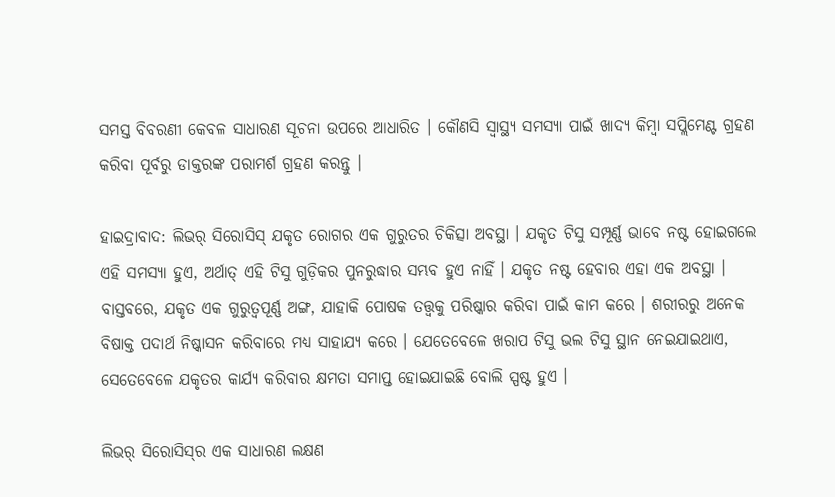ସମସ୍ତ ବିବରଣୀ କେବଳ ସାଧାରଣ ସୂଚନା ଉପରେ ଆଧାରିତ । କୌଣସି ସ୍ବାସ୍ଥ୍ୟ ସମସ୍ୟା ପାଇଁ ଖାଦ୍ୟ କିମ୍ବା ସପ୍ଲିମେଣ୍ଟ ଗ୍ରହଣ କରିବା ପୂର୍ବରୁ ଡାକ୍ତରଙ୍କ ପରାମର୍ଶ ଗ୍ରହଣ କରନ୍ତୁ ।

ହାଇଦ୍ରାବାଦ: ଲିଭର୍ ସିରୋସିସ୍ ଯକୃତ ରୋଗର ଏକ ଗୁରୁତର ଚିକିତ୍ସା ଅବସ୍ଥା । ଯକୃତ ଟିସୁ ସମ୍ପୂର୍ଣ୍ଣ ଭାବେ ନଷ୍ଟ ହୋଇଗଲେ ଏହି ସମସ୍ୟା ହୁଏ, ଅର୍ଥାତ୍ ଏହି ଟିସୁ ଗୁଡ଼ିକର ପୁନରୁଦ୍ଧାର ସମ୍ଭବ ହୁଏ ନାହିଁ । ଯକୃତ ନଷ୍ଟ ହେବାର ଏହା ଏକ ଅବସ୍ଥା । ବାସ୍ତବରେ, ଯକୃତ ଏକ ଗୁରୁତ୍ୱପୂର୍ଣ୍ଣ ଅଙ୍ଗ, ଯାହାକି ପୋଷକ ତତ୍ତ୍ୱକୁ ପରିଷ୍କାର କରିବା ପାଇଁ କାମ କରେ । ଶରୀରରୁ ଅନେକ ବିଷାକ୍ତ ପଦାର୍ଥ ନିଷ୍କାସନ କରିବାରେ ମଧ୍ୟ ସାହାଯ୍ୟ କରେ । ଯେତେବେଳେ ଖରାପ ଟିସୁ ଭଲ ଟିସୁ ସ୍ଥାନ ନେଇଯାଇଥାଏ, ସେତେବେଳେ ଯକୃତର କାର୍ଯ୍ୟ କରିବାର କ୍ଷମତା ସମାପ୍ତ ହୋଇଯାଇଛି ବୋଲି ସ୍ପଷ୍ଟ ହୁଏ ।

ଲିଭର୍ ସିରୋସିସ୍‌ର ଏକ ସାଧାରଣ ଲକ୍ଷଣ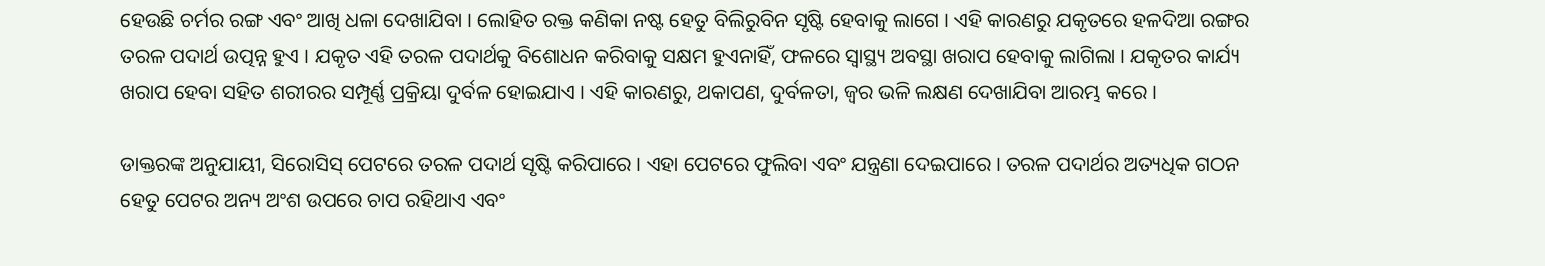ହେଉଛି ଚର୍ମର ରଙ୍ଗ ଏବଂ ଆଖି ଧଳା ଦେଖାଯିବା । ଲୋହିତ ରକ୍ତ କଣିକା ନଷ୍ଟ ହେତୁ ବିଲିରୁବିନ ସୃଷ୍ଟି ହେବାକୁ ଲାଗେ । ଏହି କାରଣରୁ ଯକୃତରେ ହଳଦିଆ ରଙ୍ଗର ତରଳ ପଦାର୍ଥ ଉତ୍ପନ୍ନ ହୁଏ । ଯକୃତ ଏହି ତରଳ ପଦାର୍ଥକୁ ବିଶୋଧନ କରିବାକୁ ସକ୍ଷମ ହୁଏନାହିଁ, ଫଳରେ ସ୍ବାସ୍ଥ୍ୟ ଅବସ୍ଥା ଖରାପ ହେବାକୁ ଲାଗିଲା । ଯକୃତର କାର୍ଯ୍ୟ ଖରାପ ହେବା ସହିତ ଶରୀରର ସମ୍ପୂର୍ଣ୍ଣ ପ୍ରକ୍ରିୟା ଦୁର୍ବଳ ହୋଇଯାଏ । ଏହି କାରଣରୁ, ଥକାପଣ, ଦୁର୍ବଳତା, ଜ୍ୱର ଭଳି ଲକ୍ଷଣ ଦେଖାଯିବା ଆରମ୍ଭ କରେ ।

ଡାକ୍ତରଙ୍କ ଅନୁଯାୟୀ, ସିରୋସିସ୍ ପେଟରେ ତରଳ ପଦାର୍ଥ ସୃଷ୍ଟି କରିପାରେ । ଏହା ପେଟରେ ଫୁଲିବା ଏବଂ ଯନ୍ତ୍ରଣା ଦେଇପାରେ । ତରଳ ପଦାର୍ଥର ଅତ୍ୟଧିକ ଗଠନ ହେତୁ ପେଟର ଅନ୍ୟ ଅଂଶ ଉପରେ ଚାପ ରହିଥାଏ ଏବଂ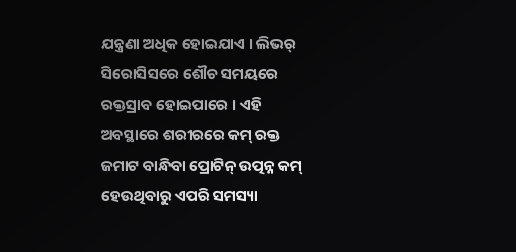ଯନ୍ତ୍ରଣା ଅଧିକ ହୋଇଯାଏ । ଲିଭର୍ ସିରୋସିସରେ ଶୌଚ ସମୟରେ ରକ୍ତସ୍ରାବ ହୋଇପାରେ । ଏହି ଅବସ୍ଥାରେ ଶରୀରରେ କମ୍ ରକ୍ତ ଜମାଟ ବାନ୍ଧିବା ପ୍ରୋଟିନ୍ ଉତ୍ପନ୍ନ କମ୍ ହେଉଥିବାରୁ ଏପରି ସମସ୍ୟା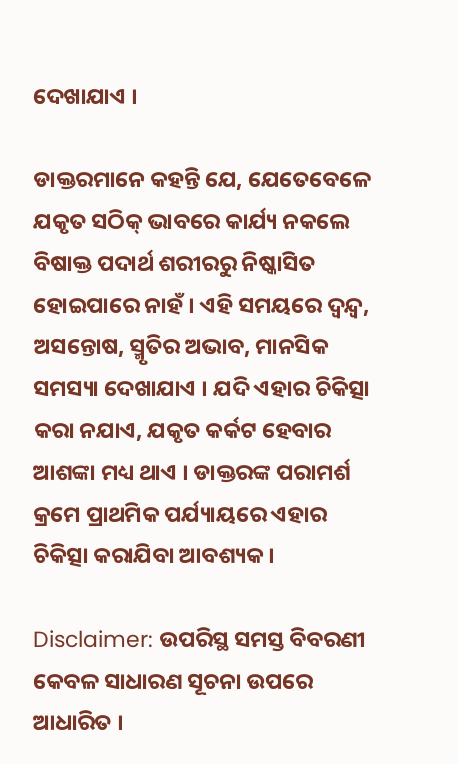ଦେଖାଯାଏ ।

ଡାକ୍ତରମାନେ କହନ୍ତି ଯେ, ଯେତେବେଳେ ଯକୃତ ସଠିକ୍ ଭାବରେ କାର୍ଯ୍ୟ ନକଲେ ବିଷାକ୍ତ ପଦାର୍ଥ ଶରୀରରୁ ନିଷ୍କାସିତ ହୋଇପାରେ ନାହଁ । ଏହି ସମୟରେ ଦ୍ୱନ୍ଦ୍ୱ, ଅସନ୍ତୋଷ, ସ୍ମୃତିର ଅଭାବ, ମାନସିକ ସମସ୍ୟା ଦେଖାଯାଏ । ଯଦି ଏହାର ଚିକିତ୍ସା କରା ନଯାଏ, ଯକୃତ କର୍କଟ ହେବାର ଆଶଙ୍କା ମଧ୍ୟ ଥାଏ । ଡାକ୍ତରଙ୍କ ପରାମର୍ଶ କ୍ରମେ ପ୍ରାଥମିକ ପର୍ଯ୍ୟାୟରେ ଏହାର ଚିକିତ୍ସା କରାଯିବା ଆବଶ୍ୟକ ।

Disclaimer: ଉପରିସ୍ଥ ସମସ୍ତ ବିବରଣୀ କେବଳ ସାଧାରଣ ସୂଚନା ଉପରେ ଆଧାରିତ ।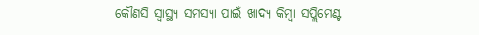କୌଣସି ସ୍ବାସ୍ଥ୍ୟ ସମସ୍ୟା ପାଇଁ ଖାଦ୍ୟ କିମ୍ବା ସପ୍ଲିମେଣ୍ଟ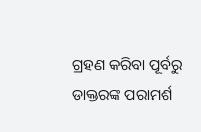ଗ୍ରହଣ କରିବା ପୂର୍ବରୁ ଡାକ୍ତରଙ୍କ ପରାମର୍ଶ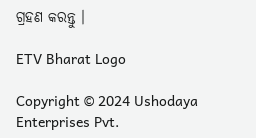ଗ୍ରହଣ କରନ୍ତୁ ।

ETV Bharat Logo

Copyright © 2024 Ushodaya Enterprises Pvt.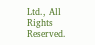Ltd., All Rights Reserved.